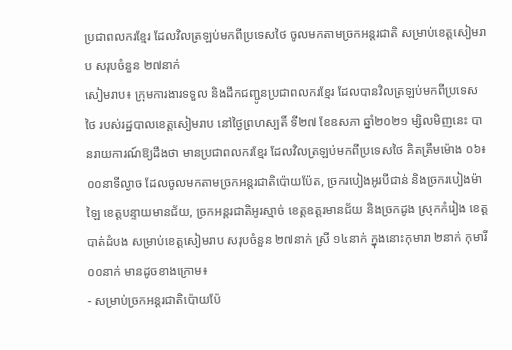ប្រជាពលករខ្មែរ ដែលវិលត្រឡប់មកពីប្រទេសថៃ ចូលមកតាមច្រកអន្តរជាតិ សម្រាប់ខេត្តសៀមរាប សរុបចំនួន ២៧នាក់
សៀមរាប៖ ក្រុមការងារទទួល និងដឹកជញ្ជូនប្រជាពលករខ្មែរ ដែលបានវិលត្រឡប់មកពីប្រទេសថៃ របស់រដ្ឋបាលខេត្តសៀមរាប នៅថ្ងៃព្រហស្បតិ៍ ទី២៧ ខែឧសភា ឆ្នាំ២០២១ ម្សិលមិញនេះ បានរាយការណ៍ឱ្យដឹងថា មានប្រជាពលករខ្មែរ ដែលវិលត្រឡប់មកពីប្រទេសថៃ គិតត្រឹមម៉ោង ០៦៖០០នាទីល្ងាច ដែលចូលមកតាមច្រកអន្តរជាតិប៉ោយប៉ែត, ច្រករបៀងអូរបីជាន់ និងច្រករបៀងម៉ាឡៃ ខេត្តបន្ទាយមានជ័យ, ច្រកអន្តរជាតិអូរស្មាច់ ខេត្តឧត្តរមានជ័យ និងច្រកដូង ស្រុកកំរៀង ខេត្តបាត់ដំបង សម្រាប់ខេត្តសៀមរាប សរុបចំនួន ២៧នាក់ ស្រី ១៤នាក់ ក្នុងនោះកុមារា ២នាក់ កុមារី ០០នាក់ មានដូចខាងក្រោម៖
- សម្រាប់ច្រកអន្តរជាតិប៉ោយប៉ែ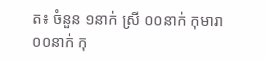ត៖ ចំនួន ១នាក់ ស្រី ០០នាក់ កុមារា ០០នាក់ កុ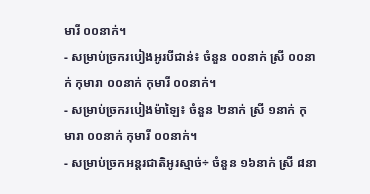មារី ០០នាក់។
- សម្រាប់ច្រករបៀងអូរបីជាន់៖ ចំនួន ០០នាក់ ស្រី ០០នាក់ កុមារា ០០នាក់ កុមារី ០០នាក់។
- សម្រាប់ច្រករបៀងម៉ាឡៃ៖ ចំនួន ២នាក់ ស្រី ១នាក់ កុមារា ០០នាក់ កុមារី ០០នាក់។
- សម្រាប់ច្រកអន្តរជាតិអូរស្មាច់÷ ចំនួន ១៦នាក់ ស្រី ៨នា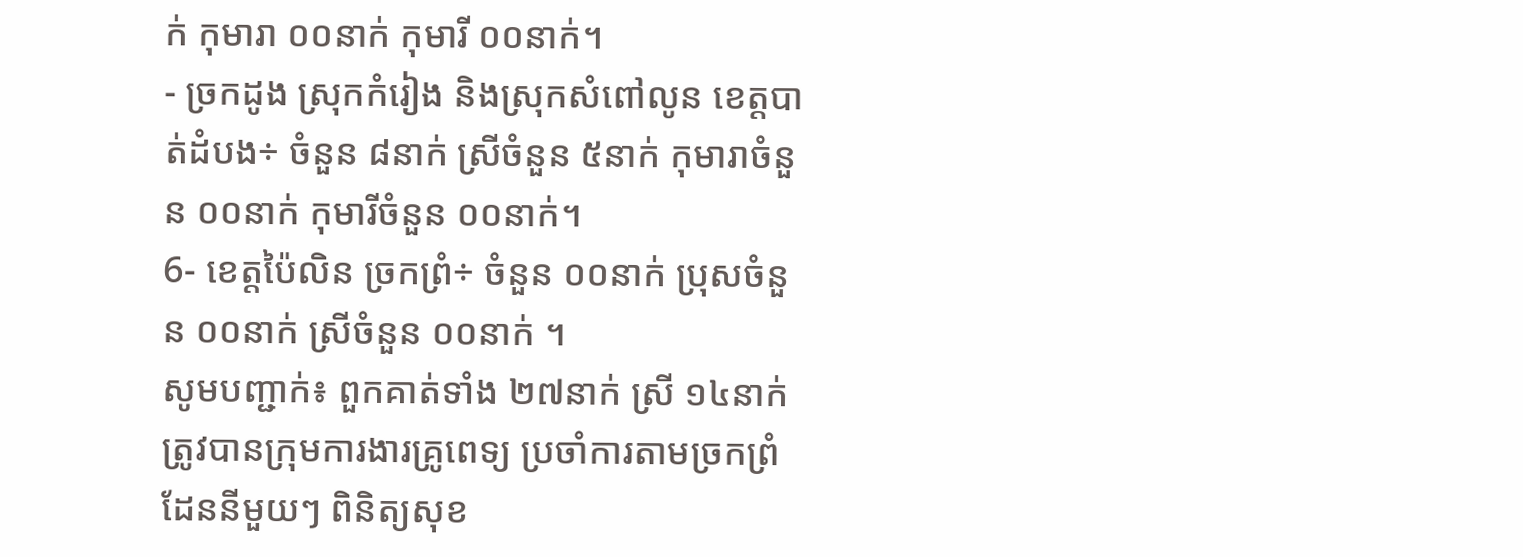ក់ កុមារា ០០នាក់ កុមារី ០០នាក់។
- ច្រកដូង ស្រុកកំរៀង និងស្រុកសំពៅលូន ខេត្តបាត់ដំបង÷ ចំនួន ៨នាក់ ស្រីចំនួន ៥នាក់ កុមារាចំនួន ០០នាក់ កុមារីចំនួន ០០នាក់។
6- ខេត្តប៉ៃលិន ច្រកព្រំ÷ ចំនួន ០០នាក់ ប្រុសចំនួន ០០នាក់ ស្រីចំនួន ០០នាក់ ។
សូមបញ្ជាក់៖ ពួកគាត់ទាំង ២៧នាក់ ស្រី ១៤នាក់ ត្រូវបានក្រុមការងារគ្រូពេទ្យ ប្រចាំការតាមច្រកព្រំដែននីមួយៗ ពិនិត្យសុខ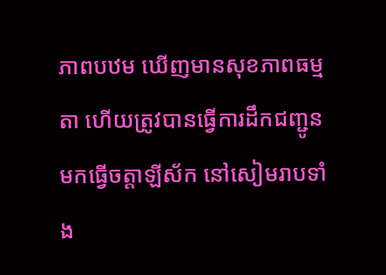ភាពបឋម ឃើញមានសុខភាពធម្មតា ហើយត្រូវបានធ្វើការដឹកជញ្ជូនមកធ្វើចត្តាឡីស័ក នៅសៀមរាបទាំង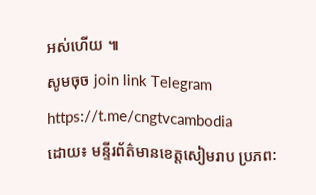អស់ហើយ ៕
សូមចុច join link Telegram https://t.me/cngtvcambodia
ដោយ៖ មន្ទីរព័ត៌មានខេត្តសៀមរាប ប្រភព: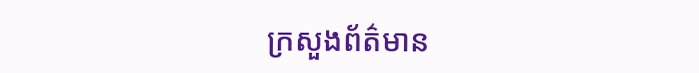ក្រសួងព័ត៌មាន